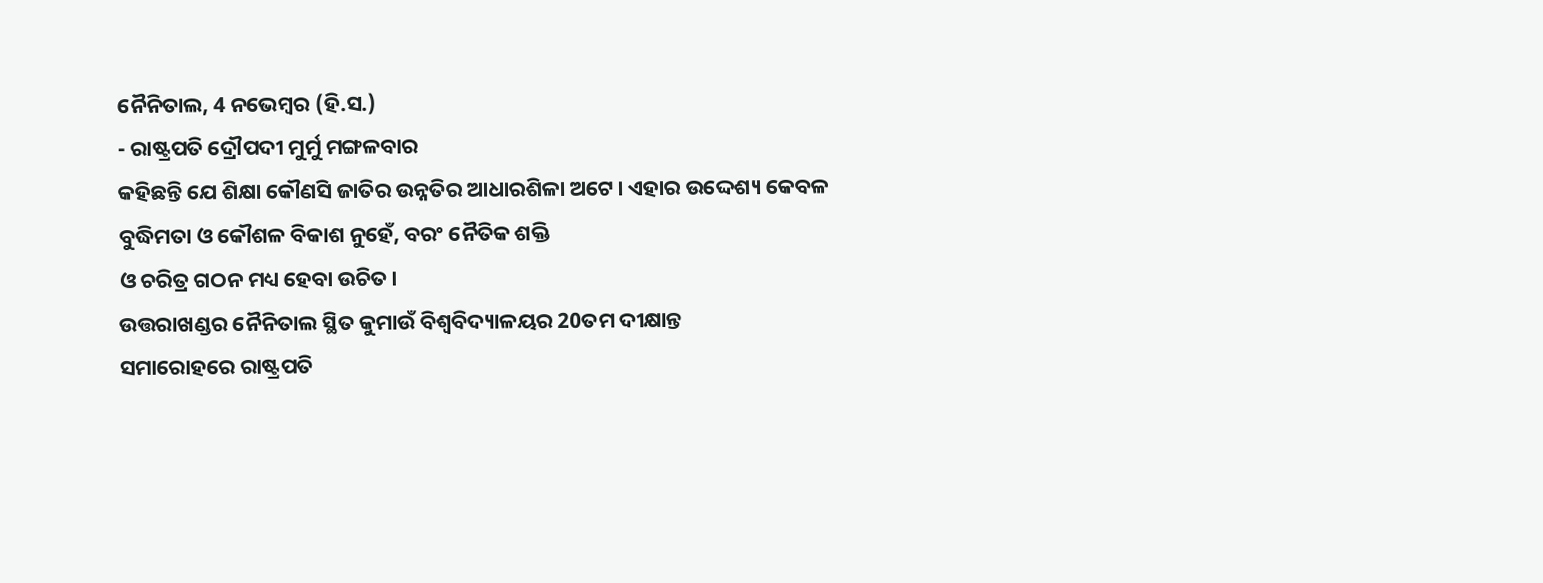ନୈନିତାଲ, 4 ନଭେମ୍ବର (ହି.ସ.)
- ରାଷ୍ଟ୍ରପତି ଦ୍ରୌପଦୀ ମୁର୍ମୁ ମଙ୍ଗଳବାର
କହିଛନ୍ତି ଯେ ଶିକ୍ଷା କୌଣସି ଜାତିର ଉନ୍ନତିର ଆଧାରଶିଳା ଅଟେ। ଏହାର ଉଦ୍ଦେଶ୍ୟ କେବଳ
ବୁଦ୍ଧିମତା ଓ କୌଶଳ ବିକାଶ ନୁହେଁ, ବରଂ ନୈତିକ ଶକ୍ତି
ଓ ଚରିତ୍ର ଗଠନ ମଧ୍ୟ ହେବା ଉଚିତ।
ଉତ୍ତରାଖଣ୍ଡର ନୈନିତାଲ ସ୍ଥିତ କୁମାଉଁ ବିଶ୍ୱବିଦ୍ୟାଳୟର 20ତମ ଦୀକ୍ଷାନ୍ତ
ସମାରୋହରେ ରାଷ୍ଟ୍ରପତି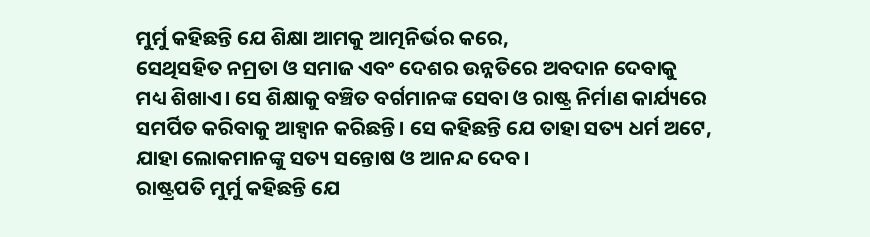ମୁର୍ମୁ କହିଛନ୍ତି ଯେ ଶିକ୍ଷା ଆମକୁ ଆତ୍ମନିର୍ଭର କରେ,
ସେଥିସହିତ ନମ୍ରତା ଓ ସମାଜ ଏବଂ ଦେଶର ଉନ୍ନତିରେ ଅବଦାନ ଦେବାକୁ
ମଧ୍ୟ ଶିଖାଏ। ସେ ଶିକ୍ଷାକୁ ବଞ୍ଚିତ ବର୍ଗମାନଙ୍କ ସେବା ଓ ରାଷ୍ଟ୍ର ନିର୍ମାଣ କାର୍ଯ୍ୟରେ
ସମର୍ପିତ କରିବାକୁ ଆହ୍ୱାନ କରିଛନ୍ତି। ସେ କହିଛନ୍ତି ଯେ ତାହା ସତ୍ୟ ଧର୍ମ ଅଟେ,
ଯାହା ଲୋକମାନଙ୍କୁ ସତ୍ୟ ସନ୍ତୋଷ ଓ ଆନନ୍ଦ ଦେବ।
ରାଷ୍ଟ୍ରପତି ମୁର୍ମୁ କହିଛନ୍ତି ଯେ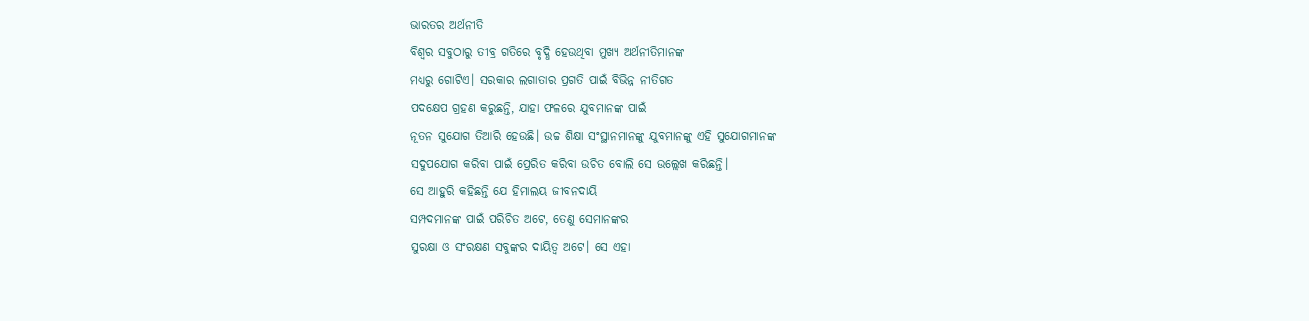ଭାରତର ଅର୍ଥନୀତି
ବିଶ୍ୱର ସବୁଠାରୁ ତୀବ୍ର ଗତିରେ ବୃଦ୍ଧି ହେଉଥିବା ମୁଖ୍ୟ ଅର୍ଥନୀତିମାନଙ୍କ
ମଧ୍ୟରୁ ଗୋଟିଏ। ସରକାର ଲଗାତାର ପ୍ରଗତି ପାଇଁ ବିଭିନ୍ନ ନୀତିଗତ
ପଦକ୍ଷେପ ଗ୍ରହଣ କରୁଛନ୍ତି, ଯାହା ଫଳରେ ଯୁବମାନଙ୍କ ପାଇଁ
ନୂତନ ସୁଯୋଗ ତିଆରି ହେଉଛି। ଉଚ୍ଚ ଶିକ୍ଷା ସଂସ୍ଥାନମାନଙ୍କୁ ଯୁବମାନଙ୍କୁ ଏହି ସୁଯୋଗମାନଙ୍କ
ସଦୁପଯୋଗ କରିବା ପାଇଁ ପ୍ରେରିତ କରିବା ଉଚିତ ବୋଲି ସେ ଉଲ୍ଲେଖ କରିଛନ୍ତି।
ସେ ଆହୁରି କହିଛନ୍ତି ଯେ ହିମାଲୟ ଜୀବନଦାୟି
ସମ୍ପଦମାନଙ୍କ ପାଇଁ ପରିଚିତ ଅଟେ, ତେଣୁ ସେମାନଙ୍କର
ସୁରକ୍ଷା ଓ ସଂରକ୍ଷଣ ସବୁଙ୍କର ଦାୟିତ୍ୱ ଅଟେ। ସେ ଏହା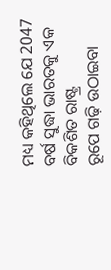ମଧ୍ୟ କହିଥିଲେ ଯେ 2047 ବର୍ଷ ସୁଦ୍ଧା ଭାରତକୁ ଏକ ବିକଶିତ ରାଷ୍ଟ୍ର
ରୂପେ ଗଢ଼ି ଉଠାଇବା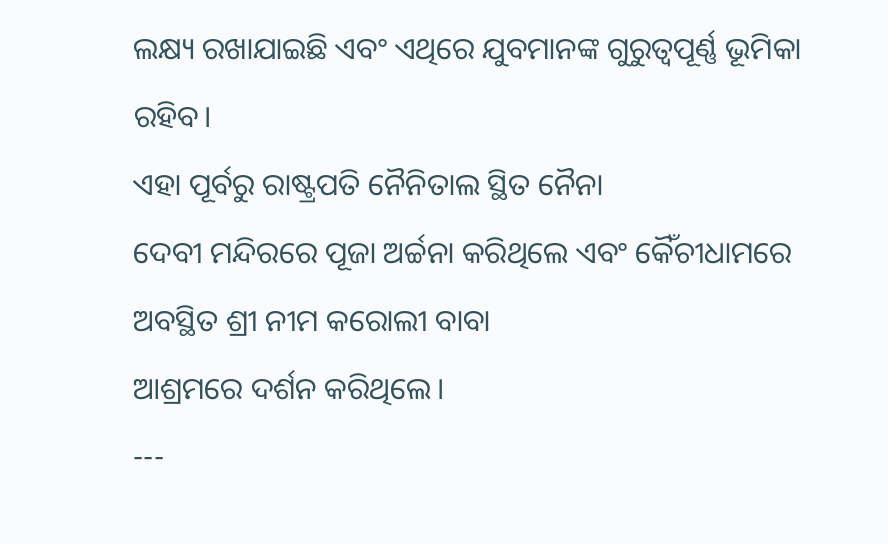ଲକ୍ଷ୍ୟ ରଖାଯାଇଛି ଏବଂ ଏଥିରେ ଯୁବମାନଙ୍କ ଗୁରୁତ୍ୱପୂର୍ଣ୍ଣ ଭୂମିକା
ରହିବ।
ଏହା ପୂର୍ବରୁ ରାଷ୍ଟ୍ରପତି ନୈନିତାଲ ସ୍ଥିତ ନୈନା
ଦେବୀ ମନ୍ଦିରରେ ପୂଜା ଅର୍ଚ୍ଚନା କରିଥିଲେ ଏବଂ କୈଁଚୀଧାମରେ ଅବସ୍ଥିତ ଶ୍ରୀ ନୀମ କରୋଲୀ ବାବା
ଆଶ୍ରମରେ ଦର୍ଶନ କରିଥିଲେ।
---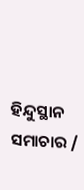ହିନ୍ଦୁସ୍ଥାନ ସମାଚାର /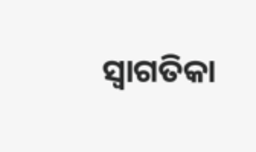ସ୍ୱାଗତିକା